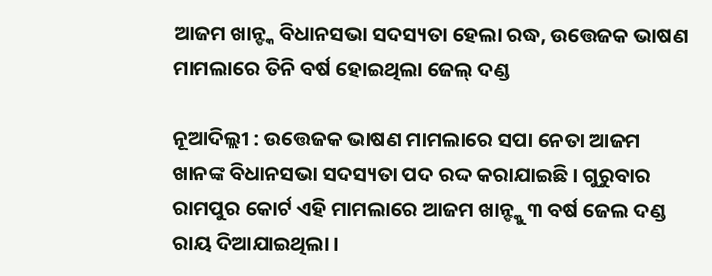ଆଜମ ଖାନ୍ଙ୍କ ବିଧାନସଭା ସଦସ୍ୟତା ହେଲା ରଦ୍ଧ, ଉତ୍ତେଜକ ଭାଷଣ ମାମଲାରେ ତିନି ବର୍ଷ ହୋଇଥିଲା ଜେଲ୍ ଦଣ୍ଡ

ନୂଆଦିଲ୍ଲୀ : ଉତ୍ତେଜକ ଭାଷଣ ମାମଲାରେ ସପା ନେତା ଆଜମ ଖାନଙ୍କ ବିଧାନସଭା ସଦସ୍ୟତା ପଦ ରଦ୍ଦ କରାଯାଇଛି । ଗୁରୁବାର ରାମପୁର କୋର୍ଟ ଏହି ମାମଲାରେ ଆଜମ ଖାନ୍ଙ୍କୁ ୩ ବର୍ଷ ଜେଲ ଦଣ୍ଡ ରାୟ ଦିଆଯାଇଥିଲା ।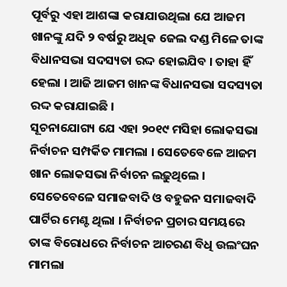ପୂର୍ବରୁ ଏହା ଆଶଙ୍କା କରାଯାଉଥିଲା ଯେ ଆଜମ ଖାନଙ୍କୁ ଯଦି ୨ ବର୍ଷରୁ ଅଧିକ ଜେଲ ଦଣ୍ଡ ମିଳେ ତାଙ୍କ ବିଧାନସଭା ସଦସ୍ୟତା ରଦ୍ଦ ହୋଇଯିବ । ତାହା ହିଁ ହେଲା । ଆଜି ଆଜମ ଖାନଙ୍କ ବିଧାନସଭା ସଦସ୍ୟତା ରଦ୍ଦ କରାଯାଇଛି ।
ସୂଚନାଯୋଗ୍ୟ ଯେ ଏହା ୨୦୧୯ ମସିହା ଲୋକସଭା ନିର୍ବାଚନ ସମ୍ପର୍କିତ ମାମଲା । ସେତେବେଳେ ଆଜମ ଖାନ ଲୋକସଭା ନିର୍ବାଚନ ଲଢ଼ୁଥିଲେ । ସେତେବେଳେ ସମାଜବାଦି ଓ ବହୁଜନ ସମାଜବାଦି ପାର୍ଟିର ମେଣ୍ଟ ଥିଲା । ନିର୍ବାଚନ ପ୍ରଚାର ସମୟରେ ତାଙ୍କ ବିରୋଧରେ ନିର୍ବାଚନ ଆଚରଣ ବିଧି ଉଲଂଘନ ମାମଲା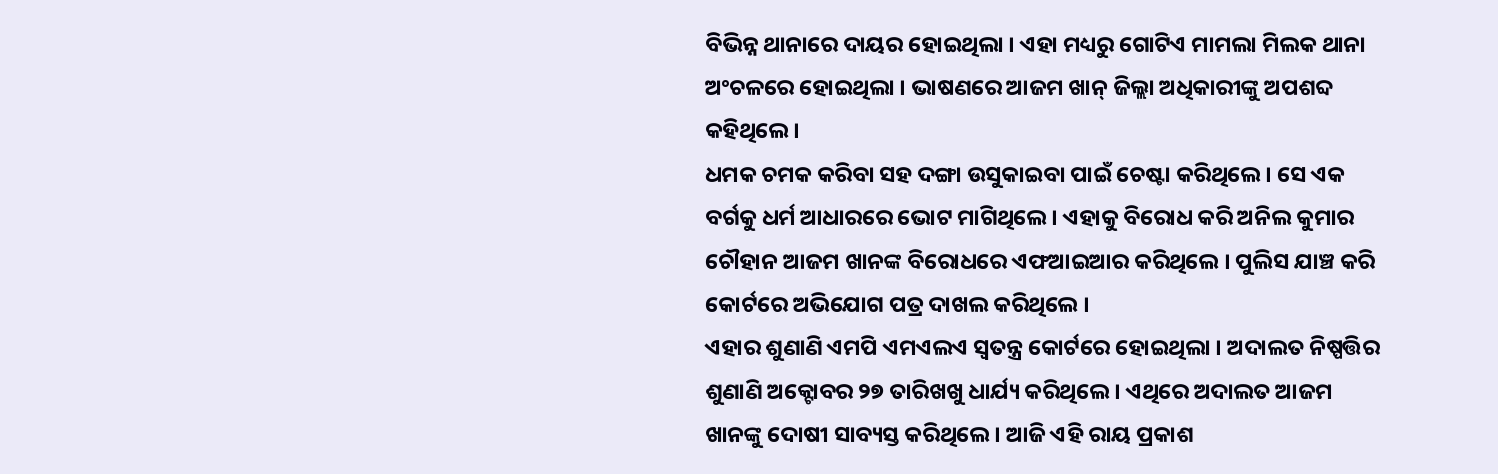ବିଭିନ୍ନ ଥାନାରେ ଦାୟର ହୋଇଥିଲା । ଏହା ମଧ୍ୟରୁ ଗୋଟିଏ ମାମଲା ମିଲକ ଥାନା ଅଂଚଳରେ ହୋଇଥିଲା । ଭାଷଣରେ ଆଜମ ଖାନ୍ ଜିଲ୍ଲା ଅଧିକାରୀଙ୍କୁ ଅପଶବ୍ଦ କହିଥିଲେ ।
ଧମକ ଚମକ କରିବା ସହ ଦଙ୍ଗା ଉସୁକାଇବା ପାଇଁ ଚେଷ୍ଟା କରିଥିଲେ । ସେ ଏକ ବର୍ଗକୁ ଧର୍ମ ଆଧାରରେ ଭୋଟ ମାଗିଥିଲେ । ଏହାକୁ ବିରୋଧ କରି ଅନିଲ କୁମାର ଚୌହାନ ଆଜମ ଖାନଙ୍କ ବିରୋଧରେ ଏଫଆଇଆର କରିଥିଲେ । ପୁଲିସ ଯାଞ୍ଚ କରି କୋର୍ଟରେ ଅଭିଯୋଗ ପତ୍ର ଦାଖଲ କରିଥିଲେ ।
ଏହାର ଶୁଣାଣି ଏମପି ଏମଏଲଏ ସ୍ୱତନ୍ତ୍ର କୋର୍ଟରେ ହୋଇଥିଲା । ଅଦାଲତ ନିଷ୍ପତ୍ତିର ଶୁଣାଣି ଅକ୍ଟୋବର ୨୭ ତାରିଖଖୁ ଧାର୍ଯ୍ୟ କରିଥିଲେ । ଏଥିରେ ଅଦାଲତ ଆଜମ ଖାନଙ୍କୁ ଦୋଷୀ ସାବ୍ୟସ୍ତ କରିଥିଲେ । ଆଜି ଏହି ରାୟ ପ୍ରକାଶ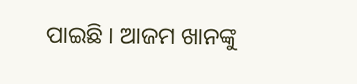ପାଇଛି । ଆଜମ ଖାନଙ୍କୁ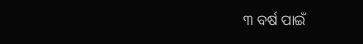୩ ବର୍ଷ ପାଇଁ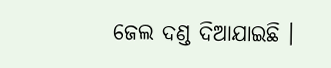ଜେଲ ଦଣ୍ଡ ଦିଆଯାଇଛି ।